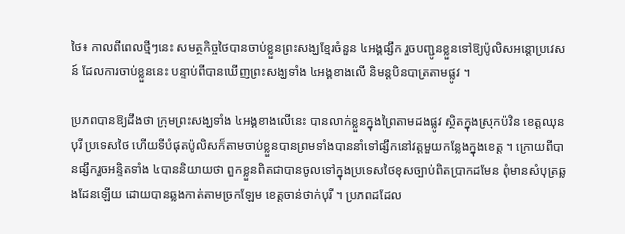ថៃ៖ កាលពីពេលថ្មីៗនេះ សមត្ថកិច្ចថៃបានចាប់ខ្លួនព្រះសង្ឃខ្មែរចំនួន ៤អង្គផ្សឹក រួចបញ្ជូនខ្លួនទៅឱ្យប៉ូលិសអន្ដោប្រវេសន៍ ដែលការចាប់ខ្លួននេះ បន្ទាប់ពីបានឃើញព្រះសង្ឃទាំង ៤អង្គខាងលើ និមន្តបិនបាត្រតាមផ្លូវ ។

ប្រភពបានឱ្យដឹងថា ក្រុមព្រះសង្ឃទាំង ៤អង្គខាងលើនេះ បានលាក់ខ្លួនក្នុងព្រៃតាមដងផ្លូវ ស្ថិតក្នុងស្រុកប៉វិន ខេត្តឈុនបុរី ប្រទេសថៃ ហើយទីបំផុតប៉ូលិសក៏តាមចាប់ខ្លួនបានព្រមទាំងបាននាំទៅផ្សឹកនៅវត្តមួយកន្លែងក្នុងខេត្ត ។ ក្រោយពីបានផ្សឹករួចអន្ទិតទាំង ៤បាននិយាយថា ពួកខ្លួនពិតជាបានចូលទៅក្នុងប្រទេសថៃខុសច្បាប់ពិតប្រាកដមែន ពុំមានសំបុត្រឆ្លងដែនឡើយ ដោយបានឆ្លងកាត់តាមច្រកឡែម ខេត្តចាន់ថាក់បុរី ។ ប្រភពដដែល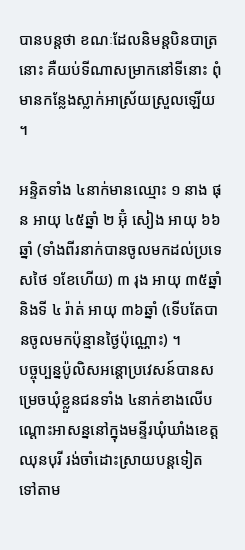បានបន្តថា ខណៈដែលនិមន្តបិនបាត្រនោះ គឺយប់ទីណាសម្រាកនៅទីនោះ ពុំមានកន្លែងស្លាក់អាស្រ័យស្រួលឡើយ ។

អន្ទិតទាំង ៤នាក់មានឈ្មោះ ១ នាង ផុន អាយុ ៤៥ឆ្នាំ ២ អ៊ុំ សៀង អាយុ ៦៦ឆ្នាំ (ទាំងពីរនាក់បានចូលមកដល់ប្រទេសថៃ ១ខែហើយ) ៣ រុង អាយុ ៣៥ឆ្នាំ និងទី ៤ រ៉ាត់ អាយុ ៣៦ឆ្នាំ (ទើបតែបានចូលមកប៉ុន្មានថ្ងៃប៉ុណ្ណោះ) ។
បច្ចុប្បន្នប៉ូលិសអន្តោប្រវេសន៍បានសម្រេចឃុំខ្លួនជនទាំង ៤នាក់ខាងលើបណ្ដោះអាសន្ននៅក្នុងមន្ទីរឃុំឃាំងខេត្តឈុនបុរី រង់ចាំដោះស្រាយបន្តទៀត ទៅតាម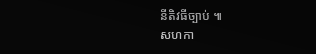នីតិវធីច្បាប់ ៕
សហកា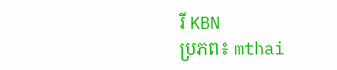រី KBN
ប្រភព៖ mthai